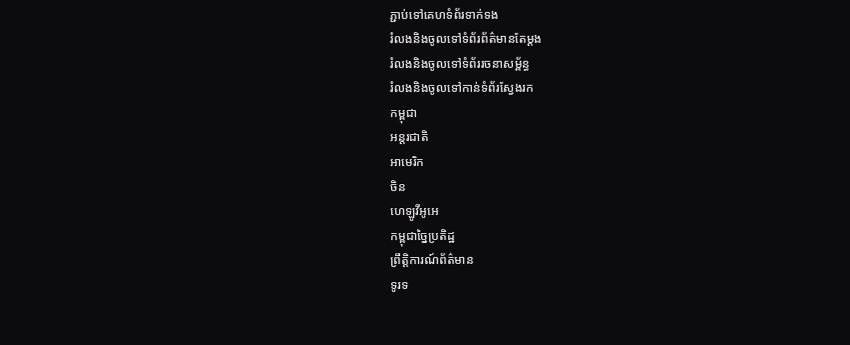ភ្ជាប់ទៅគេហទំព័រទាក់ទង
រំលងនិងចូលទៅទំព័រព័ត៌មានតែម្តង
រំលងនិងចូលទៅទំព័ររចនាសម្ព័ន្ធ
រំលងនិងចូលទៅកាន់ទំព័រស្វែងរក
កម្ពុជា
អន្តរជាតិ
អាមេរិក
ចិន
ហេឡូវីអូអេ
កម្ពុជាច្នៃប្រតិដ្ឋ
ព្រឹត្តិការណ៍ព័ត៌មាន
ទូរទ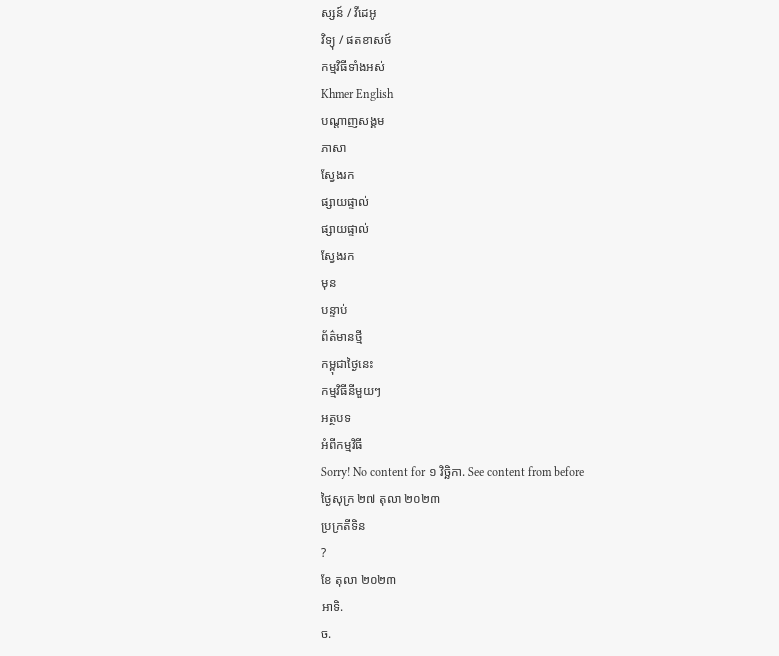ស្សន៍ / វីដេអូ
វិទ្យុ / ផតខាសថ៍
កម្មវិធីទាំងអស់
Khmer English
បណ្តាញសង្គម
ភាសា
ស្វែងរក
ផ្សាយផ្ទាល់
ផ្សាយផ្ទាល់
ស្វែងរក
មុន
បន្ទាប់
ព័ត៌មានថ្មី
កម្ពុជាថ្ងៃនេះ
កម្មវិធីនីមួយៗ
អត្ថបទ
អំពីកម្មវិធី
Sorry! No content for ១ វិច្ឆិកា. See content from before
ថ្ងៃសុក្រ ២៧ តុលា ២០២៣
ប្រក្រតីទិន
?
ខែ តុលា ២០២៣
អាទិ.
ច.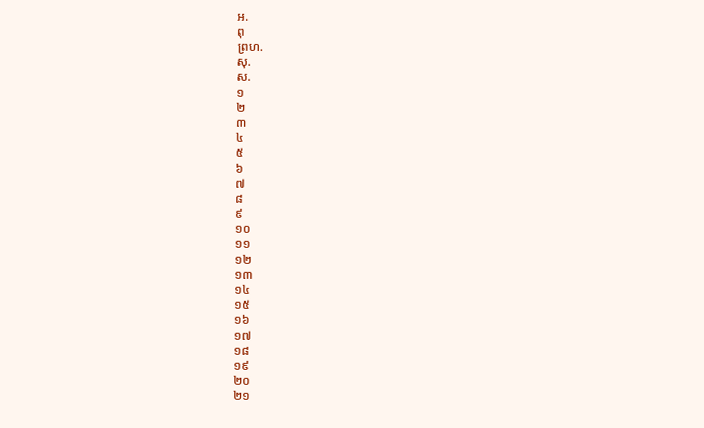អ.
ពុ
ព្រហ.
សុ.
ស.
១
២
៣
៤
៥
៦
៧
៨
៩
១០
១១
១២
១៣
១៤
១៥
១៦
១៧
១៨
១៩
២០
២១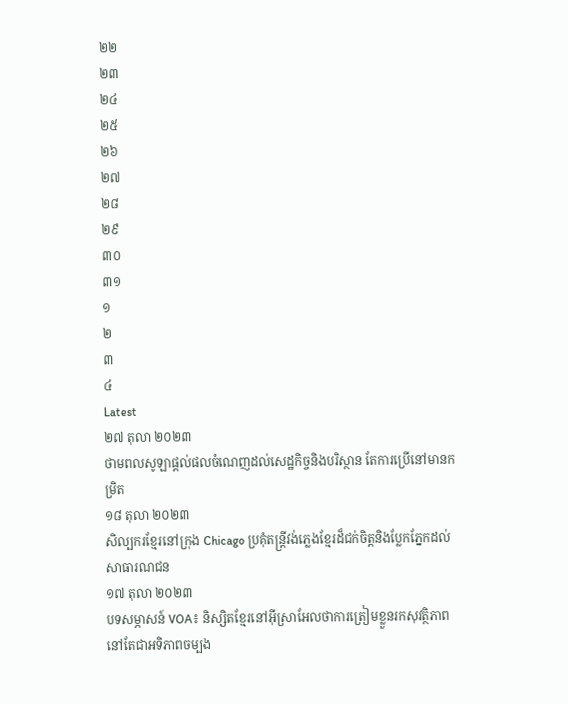២២
២៣
២៤
២៥
២៦
២៧
២៨
២៩
៣០
៣១
១
២
៣
៤
Latest
២៧ តុលា ២០២៣
ថាមពលសូឡាផ្តល់ផលចំណេញដល់សេដ្ឋកិច្ចនិងបរិស្ថាន តែការប្រើនៅមានកម្រិត
១៨ តុលា ២០២៣
សិល្បករខ្មែរនៅក្រុង Chicago ប្រគុំតន្ត្រីវង់ភ្លេងខ្មែរដ៏ជក់ចិត្តនិងប្លែកភ្នែកដល់សាធារណជន
១៧ តុលា ២០២៣
បទសម្ភាសន៍ VOA៖ និស្សិតខ្មែរនៅអ៊ីស្រាអែលថាការត្រៀមខ្លួនរកសុវត្ថិភាពនៅតែជាអទិភាពចម្បង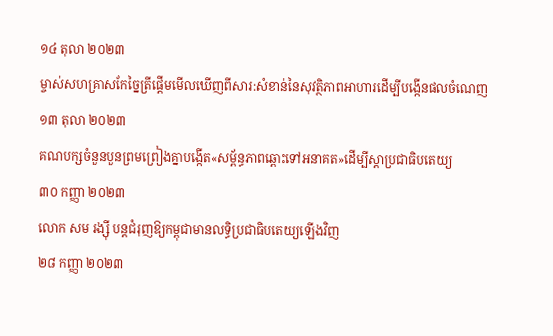១៤ តុលា ២០២៣
ម្ចាស់សហគ្រាសកែច្នៃត្រីផ្តើមមើលឃើញពីសារ:សំខាន់នៃសុវត្ថិភាពអាហារដើម្បីបង្កើនផលចំណេញ
១៣ តុលា ២០២៣
គណបក្សចំនួនបួនព្រមព្រៀងគ្នាបង្កើត«សម្ព័ន្ធភាពឆ្ពោះទៅអនាគត»ដើម្បីស្តាប្រជាធិបតេយ្យ
៣០ កញ្ញា ២០២៣
លោក សម រង្ស៊ី បន្តជំរុញឱ្យកម្ពុជាមានលទ្ធិប្រជាធិបតេយ្យឡើងវិញ
២៨ កញ្ញា ២០២៣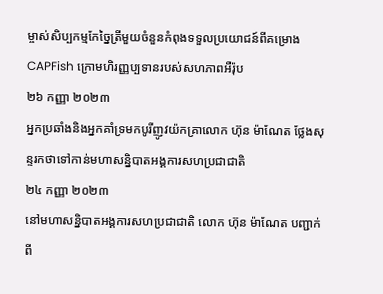ម្ចាស់សិប្បកម្មកែច្នៃត្រីមួយចំនួនកំពុងទទួលប្រយោជន៍ពីគម្រោង CAPFish ក្រោមហិរញ្ញប្បទានរបស់សហភាពអឺរ៉ុប
២៦ កញ្ញា ២០២៣
អ្នកប្រឆាំងនិងអ្នកគាំទ្រមកបូរីញូវយ៉កគ្រាលោក ហ៊ុន ម៉ាណែត ថ្លែងសុន្ទរកថាទៅកាន់មហាសន្និបាតអង្គការសហប្រជាជាតិ
២៤ កញ្ញា ២០២៣
នៅមហាសន្និបាតអង្គការសហប្រជាជាតិ លោក ហ៊ុន ម៉ាណែត បញ្ជាក់ពី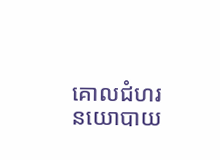គោលជំហរនយោបាយ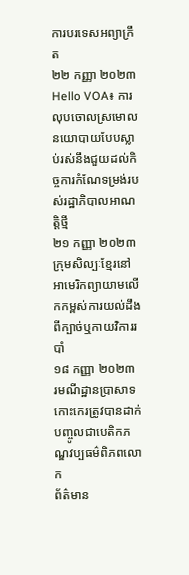ការបរទេសអព្យាក្រឹត
២២ កញ្ញា ២០២៣
Hello VOA៖ ការលុបចោលស្រមោលនយោបាយបែបស្លាប់រស់នឹងជួយដល់កិច្ចការកំណែទម្រង់របស់រដ្ឋាភិបាលអាណត្តិថ្មី
២១ កញ្ញា ២០២៣
ក្រុមសិល្បៈខ្មែរនៅអាមេរិកព្យាយាមលើកកម្ពស់ការយល់ដឹងពីក្បាច់ឬកាយវិការរបាំ
១៨ កញ្ញា ២០២៣
រមណីដ្ឋានប្រាសាទកោះកេរត្រូវបានដាក់បញ្ចូលជាបេតិកភណ្ឌវប្បធម៌ពិភពលោក
ព័ត៌មាន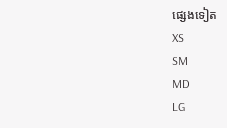ផ្សេងទៀត
XS
SM
MD
LG